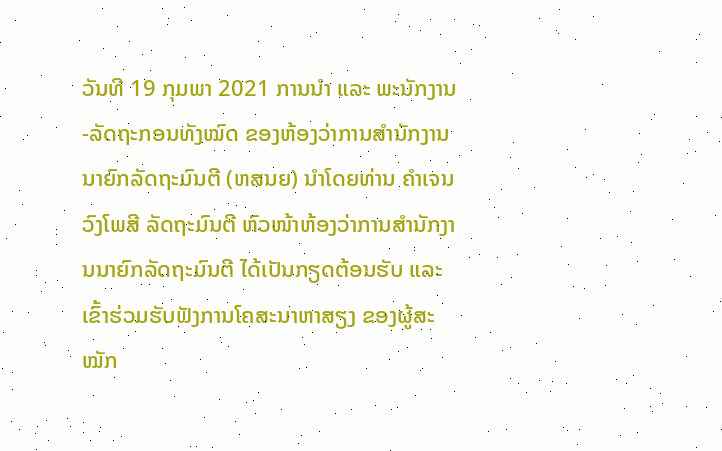ວັນທີ 19 ກຸມພາ 2021 ການນຳ ແລະ ພະນັກງານ-ລັດຖະກອນທັງໝົດ ຂອງຫ້ອງວ່າການສຳນັກງານນາຍົກລັດຖະມົນຕີ (ຫສນຍ) ນຳໂດຍທ່ານ ຄຳເຈນ ວົງໂພສີ ລັດຖະມົນຕີ ຫົວໜ້າຫ້ອງວ່າການສຳນັກງານນາຍົກລັດຖະມົນຕີ ໄດ້ເປັນກຽດຕ້ອນຮັບ ແລະ ເຂົ້າຮ່ວມຮັບຟັງການໂຄສະນາຫາສຽງ ຂອງຜູ້ສະໝັກ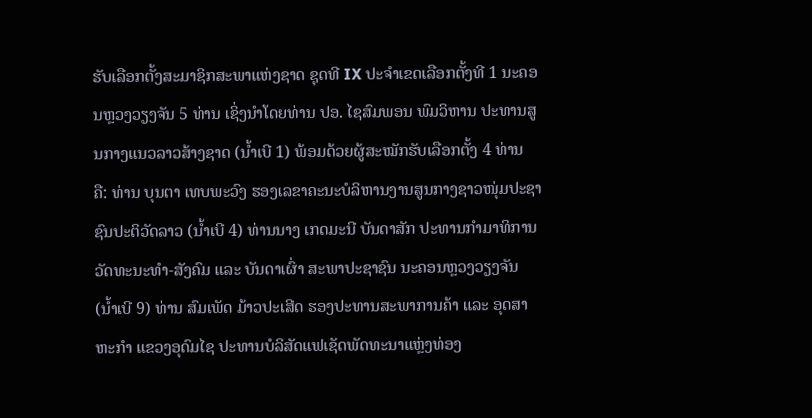ຮັບເລືອກຕັ້ງສະມາຊິກສະພາແຫ່ງຊາດ ຊຸດທີ IX ປະຈຳເຂດເລືອກຕັ້ງທີ 1 ນະຄອນຫຼວງວຽງຈັນ 5 ທ່ານ ເຊິ່ງນຳໂດຍທ່ານ ປອ. ໄຊສົມພອນ ພົມວິຫານ ປະທານສູນກາງແນວລາວສ້າງຊາດ (ນໍ້າເບີ 1) ພ້ອມດ້ວຍຜູ້ສະໝັກຮັບເລືອກຕັ້ງ 4 ທ່ານ ຄື: ທ່ານ ບຸນຕາ ເທບພະວົງ ຮອງເລຂາຄະນະບໍລິຫານງານສູນກາງຊາວໜຸ່ມປະຊາຊົນປະຕິວັດລາວ (ນໍ້າເບີ 4) ທ່ານນາງ ເກດມະນີ ບັນດາສັກ ປະທານກຳມາທິການວັດທະນະທຳ-ສັງຄົມ ແລະ ບັນດາເຜົ່າ ສະພາປະຊາຊົນ ນະຄອນຫຼວງວຽງຈັນ (ນໍ້າເບີ 9) ທ່ານ ສົມເພັດ ມ້າວປະເສີດ ຮອງປະທານສະພາການຄ້າ ແລະ ອຸດສາຫະກຳ ແຂວງອຸດົມໄຊ ປະທານບໍລິສັດແຟເຊັດພັດທະນາແຫຼ່ງທ່ອງ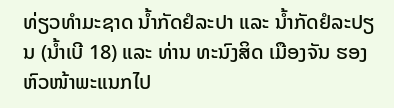ທ່ຽວທຳມະຊາດ ນໍ້າກັດຢໍລະປາ ແລະ ນໍ້າກັດຢໍລະປຽນ (ນໍ້າເບີ 18) ແລະ ທ່ານ ທະນົງສິດ ເມືອງຈັນ ຮອງຫົວໜ້າພະແນກໄປ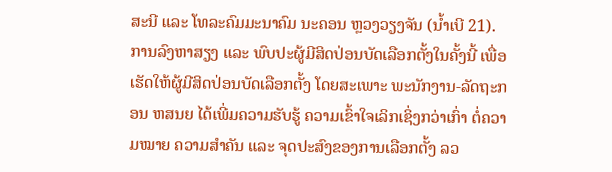ສະນີ ແລະ ໂທລະຄົມມະນາຄົມ ນະຄອນ ຫຼວງວຽງຈັນ (ນໍ້າເບີ 21).
ການລົງຫາສຽງ ແລະ ພົບປະຜູ້ມີສິດປ່ອນບັດເລືອກຕັ້ງໃນຄັ້ງນີ້ ເພື່ອເຮັດໃຫ້ຜູ້ມີສິດປ່ອນບັດເລືອກຕັ້ງ ໂດຍສະເພາະ ພະນັກງານ-ລັດຖະກອນ ຫສນຍ ໄດ້ເພີ່ມຄວາມຮັບຮູ້ ຄວາມເຂົ້າໃຈເລິກເຊິ່ງກວ່າເກົ່າ ຕໍ່ຄວາມໝາຍ ຄວາມສຳຄັນ ແລະ ຈຸດປະສົງຂອງການເລືອກຕັ້ງ ລວ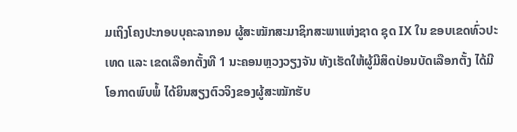ມເຖິງໂຄງປະກອບບຸຄະລາກອນ ຜູ້ສະໝັກສະມາຊິກສະພາແຫ່ງຊາດ ຊຸດ IX ໃນ ຂອບເຂດທົ່ວປະເທດ ແລະ ເຂດເລືອກຕັ້ງທີ 1 ນະຄອນຫຼວງວຽງຈັນ ທັງເຮັດໃຫ້ຜູ້ມີສິດປ່ອນບັດເລືອກຕັ້ງ ໄດ້ມີໂອກາດພົບພໍ້ ໄດ້ຍິນສຽງຕົວຈິງຂອງຜູ້ສະໝັກຮັບ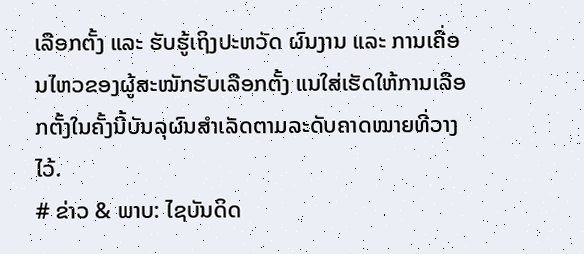ເລືອກຕັ້ງ ແລະ ຮັບຮູ້ເຖິງປະຫວັດ ຜົນງານ ແລະ ການເຄື່ອນໄຫວຂອງຜູ້ສະໝັກຮັບເລືອກຕັ້ງ ແນໃສ່ເຮັດໃຫ້ການເລືອກຕັ້ງໃນຄັ້ງນີ້ບັນລຸຜົນສຳເລັດຕາມລະດັບຄາດໝາຍທີ່ວາງໄວ້.
# ຂ່າວ & ພາບ: ໄຊບັນດິດ